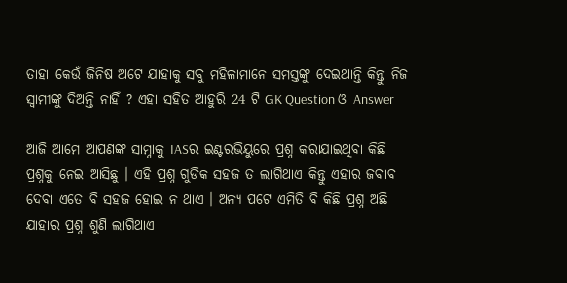ତାହା କେଉଁ ଜିନିଷ ଅଟେ ଯାହାକୁ ସବୁ ମହିଳାମାନେ ସମସ୍ତଙ୍କୁ ଦେଇଥାନ୍ତି କିନ୍ତୁ ନିଜ ସ୍ଵାମୀଙ୍କୁ ଦିଅନ୍ତି ନାହିଁ ? ଏହା ସହିତ ଆହୁରି 24 ଟି GK Question ଓ Answer

ଆଜି ଆମେ ଆପଣଙ୍କ ସାମ୍ନାକୁ IASର ଇଣ୍ଟରଭିୟୁରେ ପ୍ରଶ୍ନ କରାଯାଇଥିବା କିଛି ପ୍ରଶ୍ନକୁ ନେଇ ଆସିଛୁ । ଏହି ପ୍ରଶ୍ନ ଗୁଡିକ ସହଜ ତ ଲାଗିଥାଏ କିନ୍ତୁ ଏହାର ଜବାବ ଦେବା ଏତେ ବି ସହଜ ହୋଇ ନ ଥାଏ । ଅନ୍ୟ ପଟେ ଏମିତି ବି କିଛି ପ୍ରଶ୍ନ ଅଛି ଯାହାର ପ୍ରଶ୍ନ ଶୁଣି ଲାଗିଥାଏ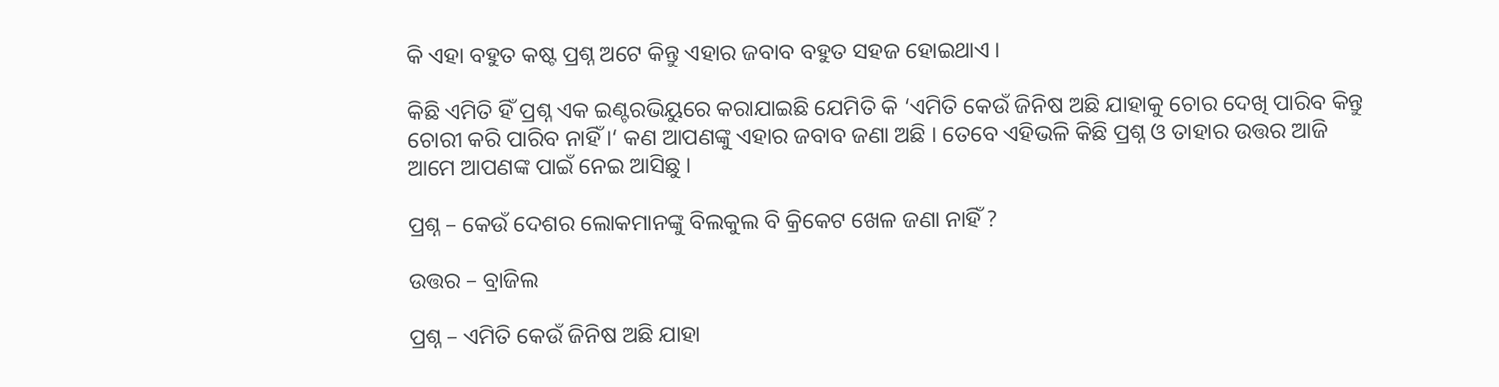କି ଏହା ବହୁତ କଷ୍ଟ ପ୍ରଶ୍ନ ଅଟେ କିନ୍ତୁ ଏହାର ଜବାବ ବହୁତ ସହଜ ହୋଇଥାଏ ।

କିଛି ଏମିତି ହିଁ ପ୍ରଶ୍ନ ଏକ ଇଣ୍ଟରଭିୟୁରେ କରାଯାଇଛି ଯେମିତି କି ‘ଏମିତି କେଉଁ ଜିନିଷ ଅଛି ଯାହାକୁ ଚୋର ଦେଖି ପାରିବ କିନ୍ତୁ ଚୋରୀ କରି ପାରିବ ନାହିଁ ।‘ କଣ ଆପଣଙ୍କୁ ଏହାର ଜବାବ ଜଣା ଅଛି । ତେବେ ଏହିଭଳି କିଛି ପ୍ରଶ୍ନ ଓ ତାହାର ଉତ୍ତର ଆଜି ଆମେ ଆପଣଙ୍କ ପାଇଁ ନେଇ ଆସିଛୁ ।

ପ୍ରଶ୍ନ – କେଉଁ ଦେଶର ଲୋକମାନଙ୍କୁ ବିଲକୁଲ ବି କ୍ରିକେଟ ଖେଳ ଜଣା ନାହିଁ ?

ଉତ୍ତର – ବ୍ରାଜିଲ

ପ୍ରଶ୍ନ – ଏମିତି କେଉଁ ଜିନିଷ ଅଛି ଯାହା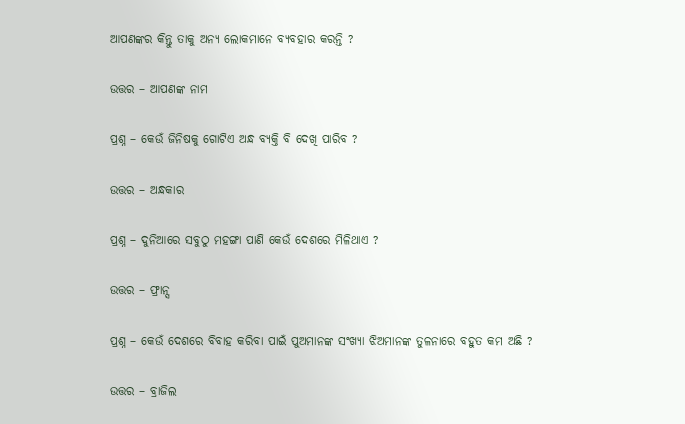ଆପଣଙ୍କର କିନ୍ତୁ ତାକୁ ଅନ୍ୟ ଲୋକମାନେ ବ୍ୟବହାର କରନ୍ତି ?

ଉତ୍ତର – ଆପଣଙ୍କ ନାମ

ପ୍ରଶ୍ନ – କେଉଁ ଜିନିଷକୁ ଗୋଟିଏ ଅନ୍ଧ ବ୍ୟକ୍ତି ବି ଦେଖି ପାରିବ ?

ଉତ୍ତର – ଅନ୍ଧକାର

ପ୍ରଶ୍ନ – ଦୁନିଆରେ ସବୁଠୁ ମହଙ୍ଗା ପାଣି କେଉଁ ଦେଶରେ ମିଳିଥାଏ ?

ଉତ୍ତର – ଫ୍ରାନ୍ସ

ପ୍ରଶ୍ନ – କେଉଁ ଦେଶରେ ବିବାହ କରିବା ପାଇଁ ପୁଅମାନଙ୍କ ସଂଖ୍ୟା ଝିଅମାନଙ୍କ ତୁଳନାରେ ବହୁତ କମ ଅଛି ?

ଉତ୍ତର – ବ୍ରାଜିଲ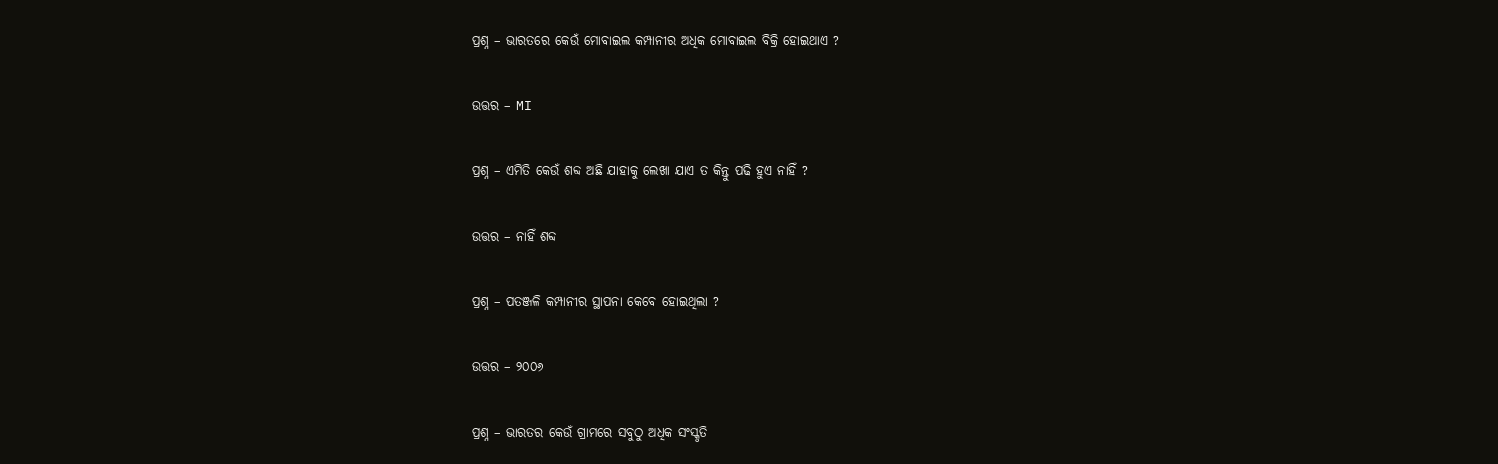ପ୍ରଶ୍ନ – ଭାରତରେ କେଉଁ ମୋବାଇଲ କମ୍ପାନୀର ଅଧିକ ମୋବାଇଲ ବିକ୍ରି ହୋଇଥାଏ ?

ଉତ୍ତର – MI

ପ୍ରଶ୍ନ – ଏମିତି କେଉଁ ଶବ୍ଦ ଅଛି ଯାହାକୁ ଲେଖା ଯାଏ ତ କିନ୍ତୁ ପଢି ହୁଏ ନାହିଁ ?

ଉତ୍ତର – ନାହିଁ ଶବ୍ଦ

ପ୍ରଶ୍ନ – ପତଞ୍ଜଳି କମ୍ପାନୀର ସ୍ଥାପନା କେବେ ହୋଇଥିଲା ?

ଉତ୍ତର – ୨୦୦୬

ପ୍ରଶ୍ନ – ଭାରତର କେଉଁ ଗ୍ରାମରେ ସବୁଠୁ ଅଧିକ ସଂସ୍କୃତି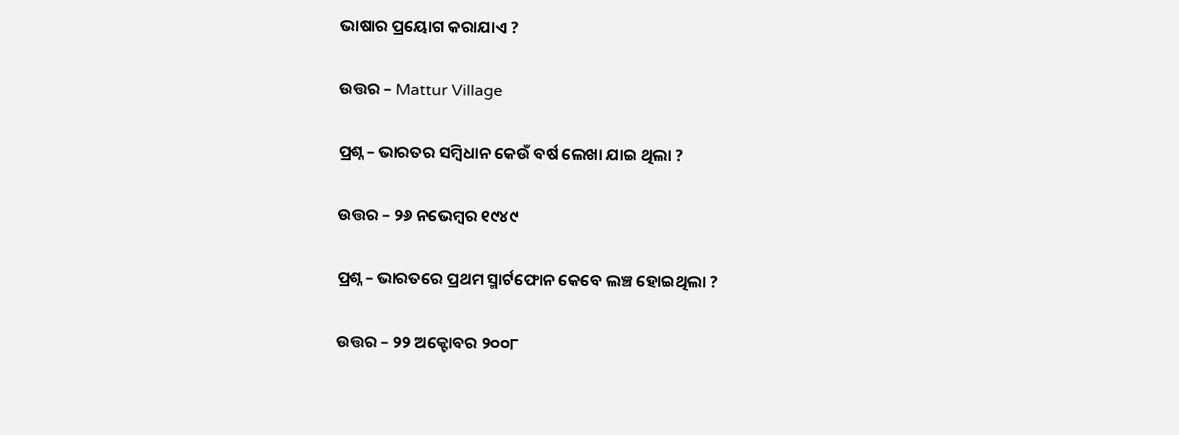ଭାଷାର ପ୍ରୟୋଗ କରାଯାଏ ?

ଉତ୍ତର – Mattur Village

ପ୍ରଶ୍ନ – ଭାରତର ସମ୍ବିଧାନ କେଉଁ ବର୍ଷ ଲେଖା ଯାଇ ଥିଲା ?

ଉତ୍ତର – ୨୬ ନଭେମ୍ବର ୧୯୪୯

ପ୍ରଶ୍ନ – ଭାରତରେ ପ୍ରଥମ ସ୍ମାର୍ଟଫୋନ କେବେ ଲଞ୍ଚ ହୋଇଥିଲା ?

ଉତ୍ତର – ୨୨ ଅକ୍ଟୋବର ୨୦୦୮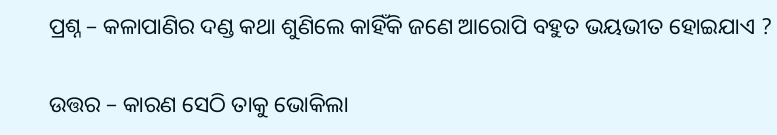ପ୍ରଶ୍ନ – କଳାପାଣିର ଦଣ୍ଡ କଥା ଶୁଣିଲେ କାହିଁକି ଜଣେ ଆରୋପି ବହୁତ ଭୟଭୀତ ହୋଇଯାଏ ?

ଉତ୍ତର – କାରଣ ସେଠି ତାକୁ ଭୋକିଲା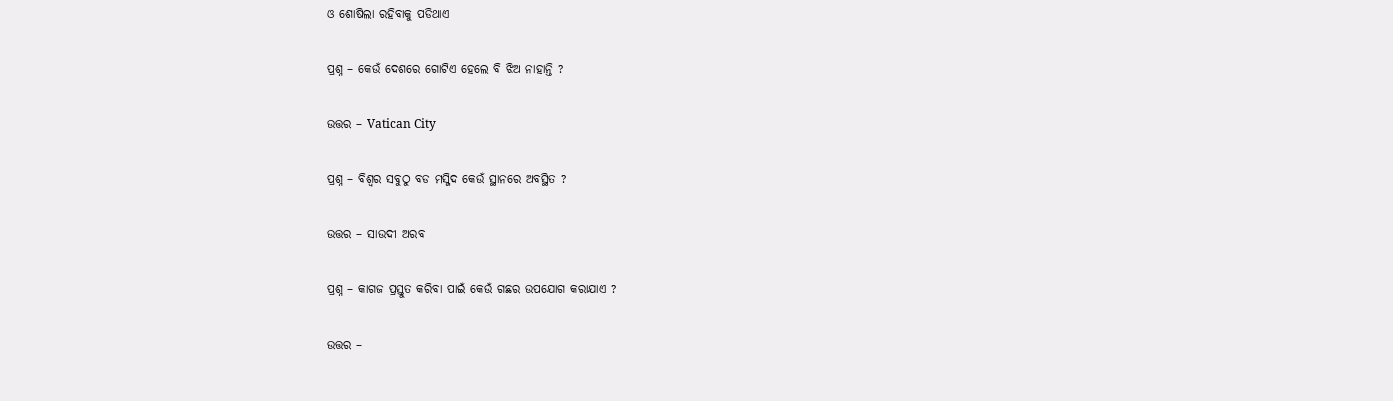ଓ ଶୋଷିଲା ରହିବାକୁ ପଡିଥାଏ

ପ୍ରଶ୍ନ – କେଉଁ ଦେଶରେ ଗୋଟିଏ ହେଲେ ବି ଝିଅ ନାହାନ୍ତି ?

ଉତ୍ତର – Vatican City

ପ୍ରଶ୍ନ – ବିଶ୍ଵର ସବୁଠୁ ବଡ ମସ୍ଜିଦ କେଉଁ ସ୍ଥାନରେ ଅବସ୍ଥିତ ?

ଉତ୍ତର – ସାଉଦୀ ଅରବ

ପ୍ରଶ୍ନ – କାଗଜ ପ୍ରସ୍ତୁତ କରିବା ପାଇଁ କେଉଁ ଗଛର ଉପଯୋଗ କରାଯାଏ ?

ଉତ୍ତର –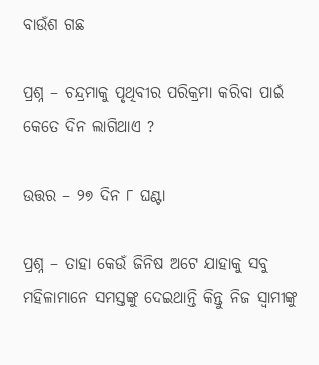ବାଉଁଶ ଗଛ

ପ୍ରଶ୍ନ – ଚନ୍ଦ୍ରମାକୁ ପୃଥିବୀର ପରିକ୍ରମା କରିବା ପାଇଁ କେତେ ଦିନ ଲାଗିଥାଏ ?

ଉତ୍ତର – ୨୭ ଦିନ ୮ ଘଣ୍ଟା

ପ୍ରଶ୍ନ – ତାହା କେଉଁ ଜିନିଷ ଅଟେ ଯାହାକୁ ସବୁ ମହିଳାମାନେ ସମସ୍ତଙ୍କୁ ଦେଇଥାନ୍ତି କିନ୍ତୁ ନିଜ ସ୍ଵାମୀଙ୍କୁ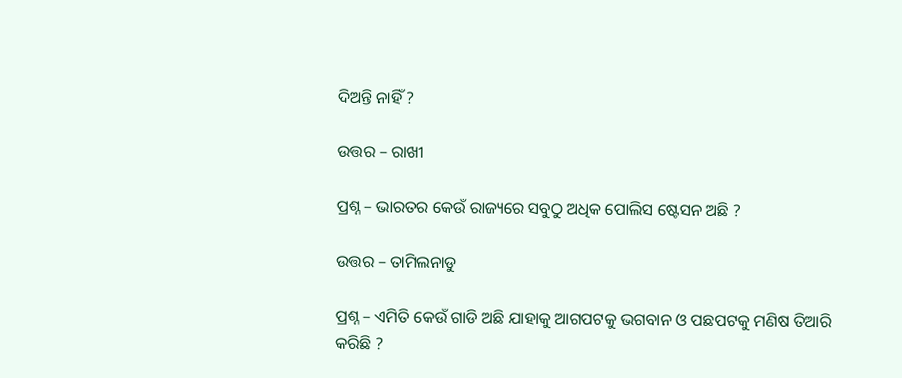ଦିଅନ୍ତି ନାହିଁ ?

ଉତ୍ତର – ରାଖୀ

ପ୍ରଶ୍ନ – ଭାରତର କେଉଁ ରାଜ୍ୟରେ ସବୁଠୁ ଅଧିକ ପୋଲିସ ଷ୍ଟେସନ ଅଛି ?

ଉତ୍ତର – ତାମିଲନାଡୁ

ପ୍ରଶ୍ନ – ଏମିତି କେଉଁ ଗାଡି ଅଛି ଯାହାକୁ ଆଗପଟକୁ ଭଗବାନ ଓ ପଛପଟକୁ ମଣିଷ ତିଆରି କରିଛି ?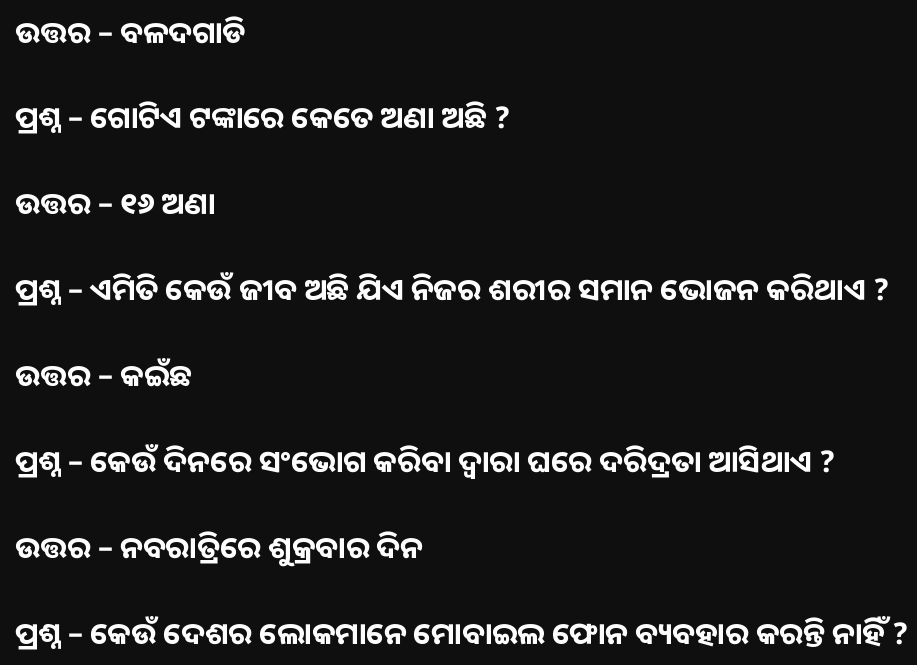ଉତ୍ତର – ବଳଦଗାଡି

ପ୍ରଶ୍ନ – ଗୋଟିଏ ଟଙ୍କାରେ କେତେ ଅଣା ଅଛି ?

ଉତ୍ତର – ୧୬ ଅଣା

ପ୍ରଶ୍ନ – ଏମିତି କେଉଁ ଜୀବ ଅଛି ଯିଏ ନିଜର ଶରୀର ସମାନ ଭୋଜନ କରିଥାଏ ?

ଉତ୍ତର – କଇଁଛ

ପ୍ରଶ୍ନ – କେଉଁ ଦିନରେ ସଂଭୋଗ କରିବା ଦ୍ଵାରା ଘରେ ଦରିଦ୍ରତା ଆସିଥାଏ ?

ଉତ୍ତର – ନବରାତ୍ରିରେ ଶୁକ୍ରବାର ଦିନ

ପ୍ରଶ୍ନ – କେଉଁ ଦେଶର ଲୋକମାନେ ମୋବାଇଲ ଫୋନ ବ୍ୟବହାର କରନ୍ତି ନାହିଁ ?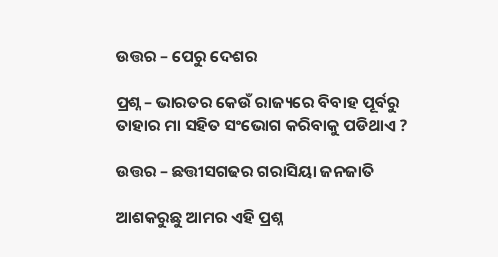ଉତ୍ତର – ପେରୁ ଦେଶର

ପ୍ରଶ୍ନ – ଭାରତର କେଉଁ ରାଜ୍ୟରେ ବିବାହ ପୂର୍ବରୁ ତାହାର ମା ସହିତ ସଂଭୋଗ କରିବାକୁ ପଡିଥାଏ ?

ଉତ୍ତର – ଛତ୍ତୀସଗଢର ଗରାସିୟା ଜନଜାତି

ଆଶକରୁଛୁ ଆମର ଏହି ପ୍ରଶ୍ନ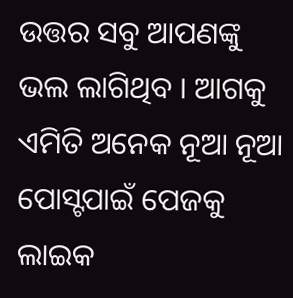ଉତ୍ତର ସବୁ ଆପଣଙ୍କୁ ଭଲ ଲାଗିଥିବ । ଆଗକୁ ଏମିତି ଅନେକ ନୂଆ ନୂଆ ପୋସ୍ଟପାଇଁ ପେଜକୁ ଲାଇକ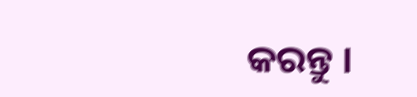କରନ୍ତୁ ।